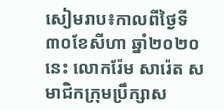សៀមរាប៖កាលពីថ្ងៃទី៣០ខែសីហា ឆ្នាំ២០២០ នេះ លោករ៉ែម សារ៉េត សមាជិកក្រុមប្រឹក្សាស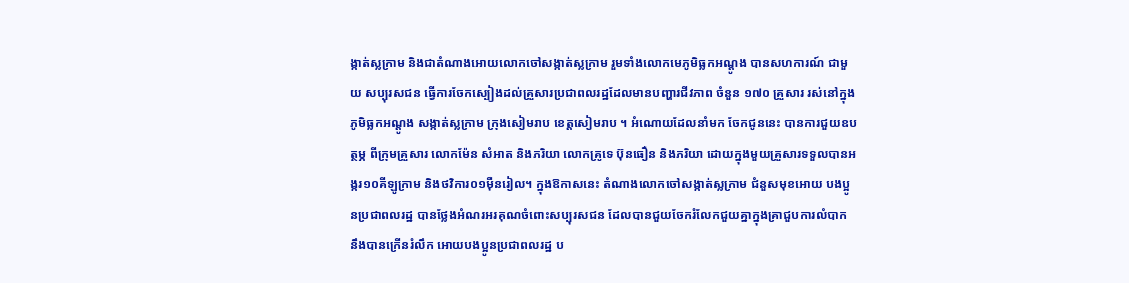ង្កាត់ស្លក្រាម និងជាតំណាងអោយលោកចៅសង្កាត់ស្លក្រាម រួមទាំងលោកមេភូមិធ្លកអណ្ដូង បានសហការណ៍ ជាមួយ សប្បុរសជន ធ្វើការចែកស្បៀងដល់គ្រួសារប្រជាពលរដ្ឋដែលមានបញ្ហារជីវភាព ចំនួន ១៧០ គ្រួសារ រស់នៅក្នុងភូមិធ្លកអណ្ដូង សង្កាត់ស្លក្រាម ក្រុងសៀមរាប ខេត្តសៀមរាប ។ អំណោយដែលនាំមក ចែកជូននេះ បានការជួយឧបត្ថម្ភ ពីក្រុមគ្រួសារ លោកម៉ែន សំអាត និងភរិយា លោកគ្រូទេ ប៊ុនធឿន និងភរិយា ដោយក្នុងមួយគ្រួសារទទួលបានអង្ករ១០គីឡូក្រាម និងថវិការ០១ម៉ឺនរៀល។ ក្នុងឱកាសនេះ តំណាងលោកចៅសង្កាត់ស្លក្រាម ជំនួសមុខអោយ បងប្អូនប្រជាពលរដ្ឋ បានថ្លែងអំណរអរគុណចំពោះសប្បុរសជន ដែលបានជួយចែករំលែកជួយគ្នាក្នុងគ្រាជួបការលំបាក នឹងបានក្រើនរំលឹក អោយបងប្អូនប្រជាពលរដ្ឋ ប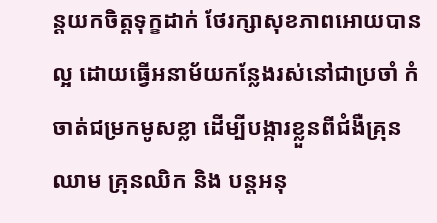ន្តយកចិត្តទុក្ខដាក់ ថែរក្សាសុខភាពអោយបាន ល្អ ដោយធ្វើអនាម័យកន្លែងរស់នៅជាប្រចាំ កំចាត់ជម្រកមូសខ្លា ដើម្បីបង្ការខ្លួនពីជំងឺគ្រុនឈាម គ្រុនឈិក និង បន្តអនុ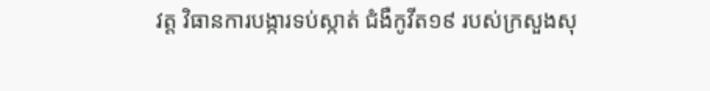វត្ត វិធានការបង្ការទប់ស្កាត់ ជំងឺកូវីត១៩ របស់ក្រសួងសុ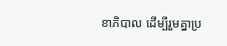ខាភិបាល ដើម្បីរួមគ្នាប្រ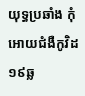យុទ្ធប្រឆាំង កុំអោយជំងឺកូវិដ១៩ឆ្ល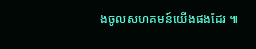ងចូលសហគមន៍យើងផងដែរ ៕